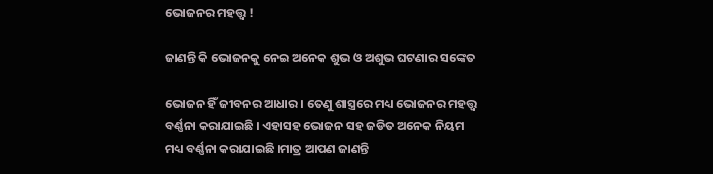ଭୋଜନର ମହତ୍ତ୍ୱ !

ଜାଣନ୍ତି କି ଭୋଜନକୁ ନେଇ ଅନେକ ଶୁଭ ଓ ଅଶୁଭ ଘଟଣାର ସଙ୍କେତ

ଭୋଜନ ହିଁ ଜୀବନର ଆଧାର । ତେଣୁ ଶାସ୍ତ୍ରରେ ମଧ୍ୟ ଭୋଜନର ମହତ୍ତ୍ୱ ବର୍ଣ୍ଣନା କରାଯାଇଛି । ଏହାସହ ଭୋଜନ ସହ ଜଡିତ ଅନେକ ନିୟମ ମଧ୍ୟ ବର୍ଣ୍ଣନା କରାଯାଇଛି ।ମାତ୍ର ଆପଣ ଜାଣନ୍ତି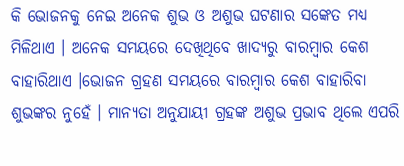କି ଭୋଜନକୁ ନେଇ ଅନେକ ଶୁଭ ଓ ଅଶୁଭ ଘଟଣାର ସଙ୍କେତ ମଧ୍ୟ ମିଳିଥାଏ । ଅନେକ ସମୟରେ ଦେଖିଥିବେ ଖାଦ୍ୟରୁ ବାରମ୍ବାର କେଶ ବାହାରିଥାଏ ।ଭୋଜନ ଗ୍ରହଣ ସମୟରେ ବାରମ୍ବାର କେଶ ବାହାରିବା ଶୁଭଙ୍କର ନୁହେଁ । ମାନ୍ୟତା ଅନୁଯାୟୀ ଗ୍ରହଙ୍କ ଅଶୁଭ ପ୍ରଭାବ ଥିଲେ ଏପରି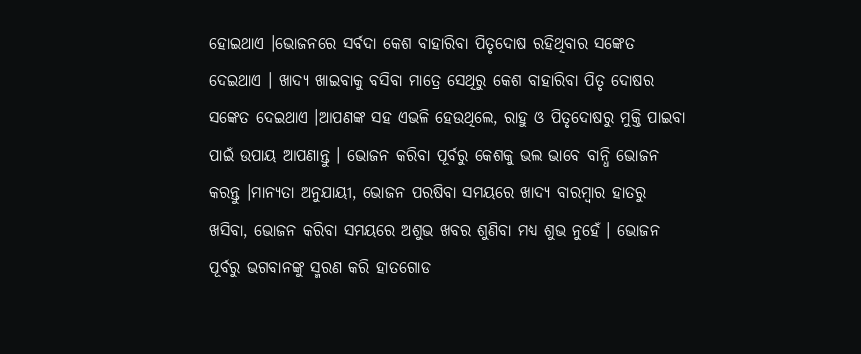ହୋଇଥାଏ ।ଭୋଜନରେ ସର୍ବଦା କେଶ ବାହାରିବା ପିତୃଦୋଷ ରହିଥିବାର ସଙ୍କେତ ଦେଇଥାଏ । ଖାଦ୍ୟ ଖାଇବାକୁ ବସିବା ମାତ୍ରେ ସେଥିରୁ କେଶ ବାହାରିବା ପିତୃ ଦୋଷର ସଙ୍କେତ ଦେଇଥାଏ ।ଆପଣଙ୍କ ସହ ଏଭଳି ହେଉଥିଲେ, ରାହୁ ଓ ପିତୃଦୋଷରୁ ମୁକ୍ତି ପାଇବା ପାଇଁ ଉପାୟ ଆପଣାନ୍ତୁ । ଭୋଜନ କରିବା ପୂର୍ବରୁ କେଶକୁ ଭଲ ଭାବେ ବାନ୍ଧି ଭୋଜନ କରନ୍ତୁ ।ମାନ୍ୟତା ଅନୁଯାୟୀ, ଭୋଜନ ପରଷିବା ସମୟରେ ଖାଦ୍ୟ ବାରମ୍ବାର ହାତରୁ ଖସିବା, ଭୋଜନ କରିବା ସମୟରେ ଅଶୁଭ ଖବର ଶୁଣିବା ମଧ୍ୟ ଶୁଭ ନୁହେଁ । ଭୋଜନ ପୂର୍ବରୁ ଭଗବାନଙ୍କୁ ସ୍ମରଣ କରି ହାତଗୋଡ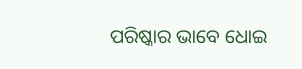ପରିଷ୍କାର ଭାବେ ଧୋଇ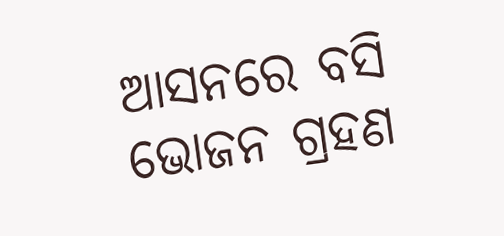ଆସନରେ ବସି ଭୋଜନ ଗ୍ରହଣ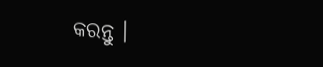କରନ୍ତୁ ।